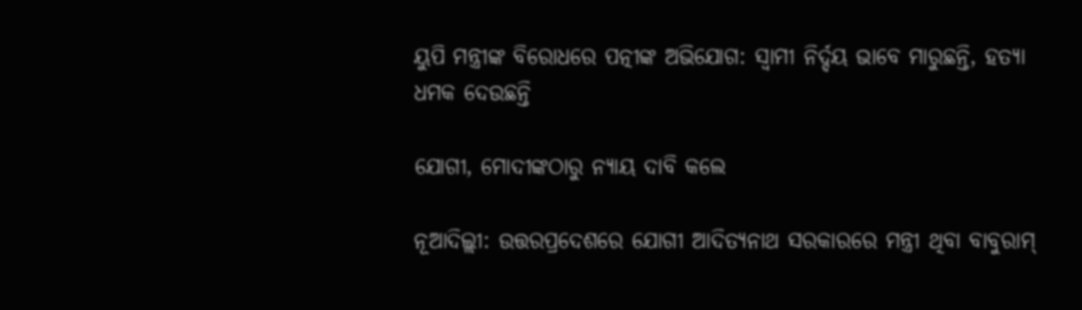ୟୁପି ମନ୍ତ୍ରୀଙ୍କ ବିରୋଧରେ ପତ୍ନୀଙ୍କ ଅଭିଯୋଗ: ସ୍ବାମୀ ନିର୍ଦ୍ଦୟ ଭାବେ ମାରୁଛନ୍ତି, ହତ୍ୟା ଧମକ ଦେଉଛନ୍ତି

ଯୋଗୀ, ମୋଦୀଙ୍କଠାରୁ ନ୍ୟାୟ ଦାବି କଲେ

ନୂଆଦିଲ୍ଲୀ: ଉତ୍ତରପ୍ରଦେଶରେ ଯୋଗୀ ଆଦିତ୍ୟନାଥ ସରକାରରେ ମନ୍ତ୍ରୀ ଥିବା ବାବୁରାମ୍‌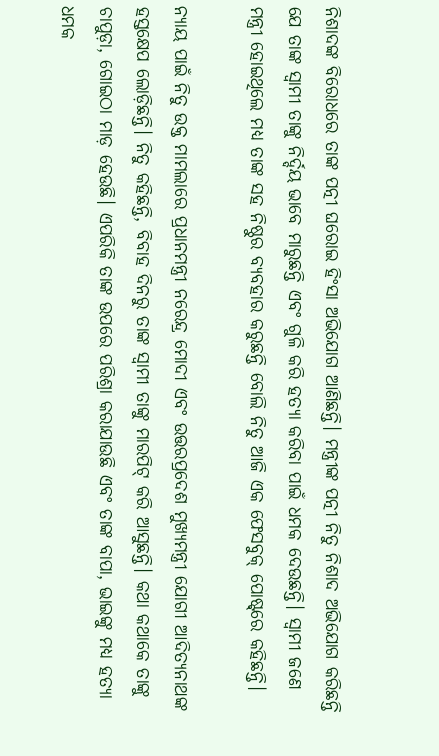ନିଶାଦଙ୍କ ବିରୋଧରେ ତାଙ୍କ ପତ୍ନୀ ଘରୋଇ ହିଂସା ଅଭିଯୋଗ ଆଣିଛନ୍ତି। ମନ୍ତ୍ରୀଙ୍କ ପତ୍ନୀ ନିତୁ ନିଶାଦ ଅଭିଯୋଗ କରିଛନ୍ତି ଯେ ତାଙ୍କ ସ୍ବାମୀ ତାଙ୍କୁ ନିର୍ଦ୍ଦୟ ଭାବେ ମାରୁଛନ୍ତି ଏବଂ ଗୁଳି କରି ହତ୍ୟା କରିବା ପାଇଁ ଧମକ ଦେଉଛନ୍ତି। ସ୍ବାମୀ ଜଣେ ମନ୍ତ୍ରୀ ହୋଇଥିଲେ ମଧ୍ୟ ତାଙ୍କ ସହ ନିଷ୍ଠୁର ବ୍ୟବହାର କରୁଛନ୍ତି ବୋଲି ନିତୁ ଆଜି ଏକ ଫେସବୁକ୍‌ ପୋଷ୍ଟ୍‌ରେ କହିଛନ୍ତି।

ନ୍ୟାୟ ପାଇଁ ନିତୁ ଉକ୍ତ ମାମଲାରେ ପ୍ରଧାନମନ୍ତ୍ରୀ ନରେନ୍ଦ୍ର ମୋଦୀ ଏବଂ ଉତ୍ତରପ୍ରଦେଶ ମୁଖ୍ୟମନ୍ତ୍ରୀ ଯୋଗୀ ଆଦିତ୍ୟନାଥଙ୍କ ହସ୍ତକ୍ଷେପ ଲୋଡ଼ିଛନ୍ତି। ନିତୁ କହିଛନ୍ତି, ବିବାହ ଦିନରୁ ତାଙ୍କ ସ୍ବାମୀ ତାଙ୍କୁ ମାରପିଟ୍‌ କରି ଆସୁଛନ୍ତି। କଥା କଥାକେ ତାଙ୍କୁ ଚାପୁଡ଼ା, ଗୋଇଠା ମାଡ଼ ହେଉଛି। ଏପରିକି ତାଙ୍କ ଉପରେ ପରିଶ୍ରା କରାଯାଉଛି ଏବଂ ତାଙ୍କ ବାପା, ଭାଇଙ୍କୁ ମଧ୍ୟ ହତ୍ୟା ଧମକ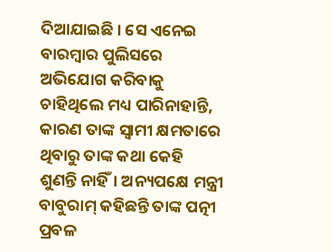ଦିଆଯାଇଛି । ସେ ଏନେଇ ବାରମ୍ବାର ପୁଲିସରେ ଅଭିଯୋଗ କରିବାକୁ ଚାହିଥିଲେ ମଧ୍ୟ ପାରିନାହାନ୍ତି, କାରଣ ତାଙ୍କ ସ୍ବାମୀ କ୍ଷମତାରେ ଥିବାରୁ ତାଙ୍କ କଥା କେହି ଶୁଣନ୍ତି ନାହିଁ। ଅନ୍ୟପକ୍ଷେ ମନ୍ତ୍ରୀ ବାବୁରାମ୍‌ କହିଛନ୍ତି ତାଙ୍କ ପତ୍ନୀ ପ୍ରବଳ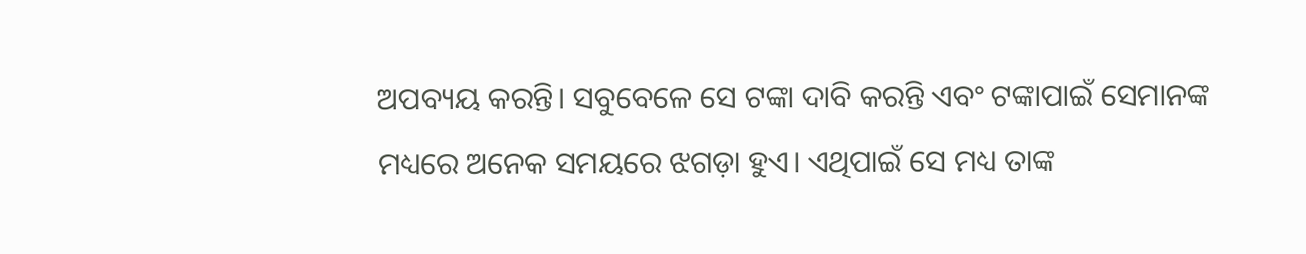ଅପବ୍ୟୟ କରନ୍ତି। ସବୁବେଳେ ସେ ଟଙ୍କା ଦାବି କରନ୍ତି ଏବଂ ଟଙ୍କାପାଇଁ ସେମାନଙ୍କ ମଧ୍ୟରେ ଅନେକ ସମୟରେ ଝଗଡ଼ା ହୁଏ। ଏଥିପାଇଁ ସେ ମଧ୍ୟ ତାଙ୍କ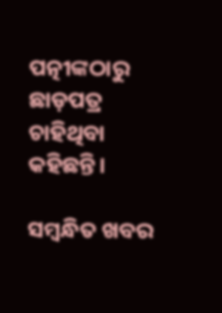ପତ୍ନୀଙ୍କଠାରୁ ଛାଡ଼ପତ୍ର ଚାହିଥିବା କହିଛନ୍ତି।

ସମ୍ବନ୍ଧିତ ଖବର